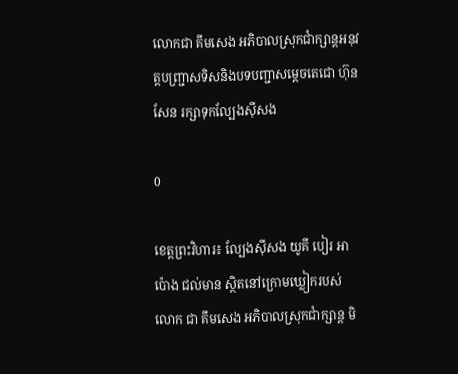លោកជា គឹមសេង អភិបាលស្រុកជាំក្សាន្តអនុវត្តបញ្ជ្រាសទិសនិងបទបញ្ជាសម្តេចតេជោ ហ៊ុន សែន រក្សាទុកល្បែងស៊ីសង

0

ខេត្តព្រះវិហារ៖ ល្បែងស៊ីសង យូគី បៀរ អាប៉ោង ជល់មាន ស្ថិតនៅក្រោមឃ្លៀករបស់ លោក ជា គឹមសេង អភិបាលស្រុកជាំក្សាន្ត មិ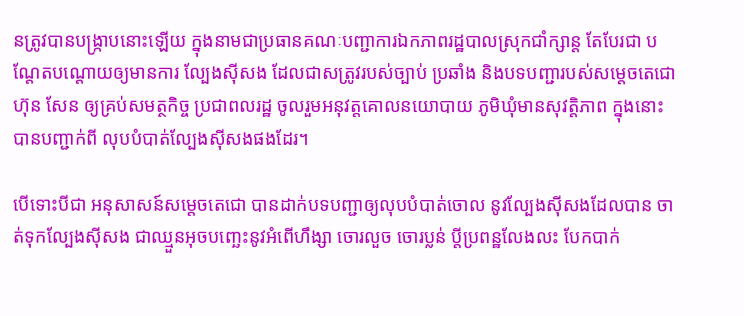នត្រូវបានបង្ក្រាបនោះឡើយ ក្នុងនាមជាប្រធានគណៈបញ្ជាការឯកភាពរដ្ឋបាលស្រុកជាំក្សាន្ត តែបែរជា បណ្តែតបណ្តោយឲ្យមានការ ល្បែងស៊ីសង ដែលជាសត្រូវរបស់ច្បាប់ ប្រឆាំង និងបទបញ្ជារបស់សម្តេចតេជោ ហ៊ុន សែន ឲ្យគ្រប់សមត្ថកិច្ច ប្រជាពលរដ្ឋ ចូលរួមអនុវត្តគោលនយោបាយ ភូមិឃុំមានសុវត្តិភាព ក្នុងនោះបានបញ្ជាក់ពី លុបបំបាត់ល្បែងស៊ីសងផងដែរ។

បើទោះបីជា អនុសាសន៍សម្តេចតេជោ បានដាក់បទបញ្ជាឲ្យលុបបំបាត់ចោល នូវល្បែងស៊ីសងដែលបាន ចាត់ទុកល្បែងស៊ីសង ជាឈ្មួនអុចបញ្ឆេះនូវអំពើហឹង្សា ចោរលួច ចោរប្លន់ ប្តីប្រពន្ឋលែងលះ បែកបាក់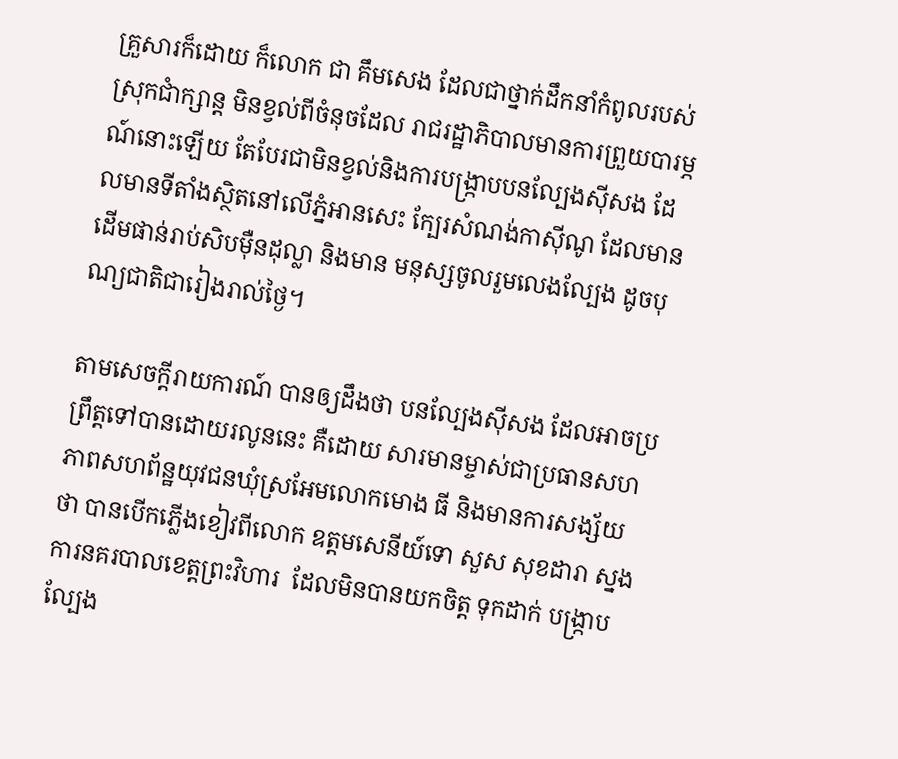គ្រួសារក៏ដោយ ក៏លោក ជា គឹមសេង ដែលជាថ្នាក់ដឹកនាំកំពូលរបស់ស្រុកជាំក្សាន្ត មិនខ្វល់ពីចំនុចដែល រាជរដ្ឋាភិបាលមានការព្រួយបារម្ភណ៍នោះឡើយ តែបែរជាមិនខ្វល់និងការបង្រ្កាបបនល្បែងស៊ីសង ដែលមានទីតាំងស្ថិតនៅលើភ្នំអានសេះ ក្បែរសំណង់កាស៊ីណូ ដែលមានដើមផាន់រាប់សិបម៉ឺនដុល្លា និងមាន មនុស្សចូលរួមលេងល្បែង ដូចបុណ្យជាតិជារៀងរាល់ថ្ងៃ។

តាមសេចក្តីរាយការណ៍ បានឲ្យដឹងថា បនល្បែងស៊ីសង ដែលអាចប្រព្រឹត្តទៅបានដោយរលូននេះ គឺដោយ សារមានម្ចាស់ជាប្រធានសហភាពសហព័ន្ឋយុវជនឃុំស្រអែមលោកមោង ធី និងមានការសង្ស័យថា បានបើកភ្លើងខៀវពីលោក ឧត្តមសេនីយ៍ទោ សួស សុខដារា ស្នងការនគរបាលខេត្តព្រះវិហារ  ដែលមិនបានយកចិត្ត ទុកដាក់ បង្រ្កាបល្បែង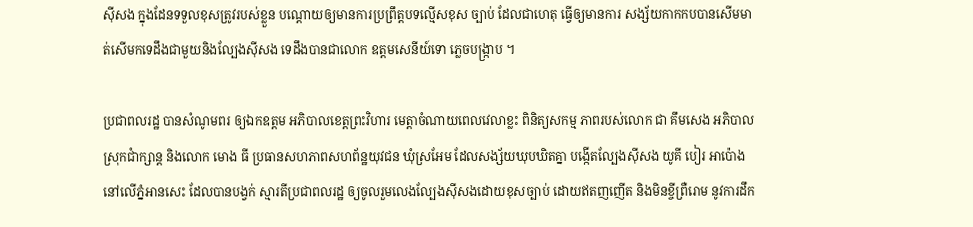ស៊ីសង ក្នុងដែនទទួលខុសត្រូវរបស់ខ្លួន បណ្តោយឲ្យមានការប្រព្រឹត្តបទល្មើសខុស ច្បាប់ ដែលជាហេតុ ធ្វើឲ្យមានការ សង្ស័យកាកកបបានសើមមាត់សើមកទេដឹងជាមួយនិងល្បែងស៊ីសង ទេដឹងបានជាលោក ឧត្តមសេនីយ៍ទោ ភ្លេចបង្រ្កាប ។

ប្រជាពលរដ្ឋ បានសំណូមពរ ឲ្យឯកឧត្តម អភិបាលខេត្តព្រះវិហារ មេត្តាចំណាយពេលវេលាខ្លះ ពិនិត្យសកម្ម ភាពរបស់លោក ជា គឹមសេង អភិបាលស្រុកជាំក្សាន្ត និងលោក មោង ធី ប្រធានសហភាពសហព័ន្ឋយុវជន ឃុំស្រអែម ដែលសង្ស័យឃុបឃិតគ្នា បង្កើតល្បែងស៊ីសង យូគី បៀរ អាប៉ោង នៅលើភ្នំអានសេះ ដែលបានបង្វក់ ស្មារតីប្រជាពលរដ្ឋ ឲ្យចូលរួមលេងល្បែងស៊ីសងដោយខុសច្បាប់ ដោយឥតញញើត និងមិនខ្ចីព្រឺរោម នូវការដឹក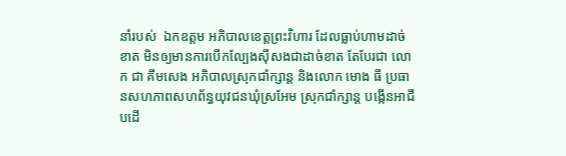នាំរបស់  ឯកឧត្តម អភិបាលខេត្តព្រះវិហារ ដែលធ្លាប់ហាមដាច់ខាត មិនឲ្យមានការបើកល្បែងស៊ីសងជាដាច់ខាត តែបែរជា លោក ជា គឹមសេង អភិបាលស្រុកជាំក្សាន្ត និងលោក មោង ធី ប្រធានសហភាពសហព័ន្ធយុវជនឃុំស្រអែម ស្រុកជាំក្សាន្ត បង្កើនអាជីបដើ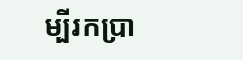ម្បីរកប្រា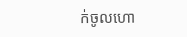ក់ចូលហោ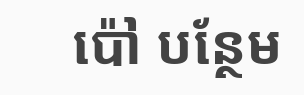ប៉ៅ បន្ថែម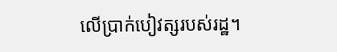លើប្រាក់បៀវត្សរបស់រដ្ឋ។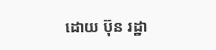ដោយ ប៊ុន រដ្ឋា